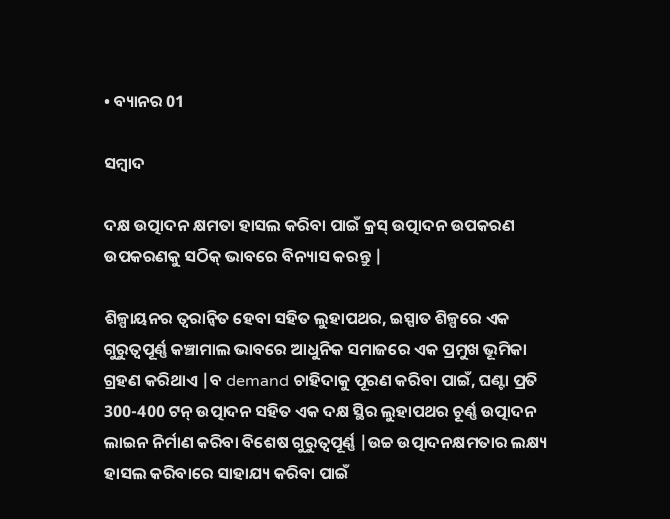• ବ୍ୟାନର 01

ସମ୍ବାଦ

ଦକ୍ଷ ଉତ୍ପାଦନ କ୍ଷମତା ହାସଲ କରିବା ପାଇଁ କ୍ରସ୍ ଉତ୍ପାଦନ ଉପକରଣ ଉପକରଣକୁ ସଠିକ୍ ଭାବରେ ବିନ୍ୟାସ କରନ୍ତୁ |

ଶିଳ୍ପାୟନର ତ୍ୱରାନ୍ୱିତ ହେବା ସହିତ ଲୁହାପଥର, ଇସ୍ପାତ ଶିଳ୍ପରେ ଏକ ଗୁରୁତ୍ୱପୂର୍ଣ୍ଣ କଞ୍ଚାମାଲ ଭାବରେ ଆଧୁନିକ ସମାଜରେ ଏକ ପ୍ରମୁଖ ଭୂମିକା ଗ୍ରହଣ କରିଥାଏ |ବ demand ଚାହିଦାକୁ ପୂରଣ କରିବା ପାଇଁ, ଘଣ୍ଟା ପ୍ରତି 300-400 ଟନ୍ ଉତ୍ପାଦନ ସହିତ ଏକ ଦକ୍ଷ ସ୍ଥିର ଲୁହାପଥର ଚୂର୍ଣ୍ଣ ଉତ୍ପାଦନ ଲାଇନ ନିର୍ମାଣ କରିବା ବିଶେଷ ଗୁରୁତ୍ୱପୂର୍ଣ୍ଣ |ଉଚ୍ଚ ଉତ୍ପାଦନକ୍ଷମତାର ଲକ୍ଷ୍ୟ ହାସଲ କରିବାରେ ସାହାଯ୍ୟ କରିବା ପାଇଁ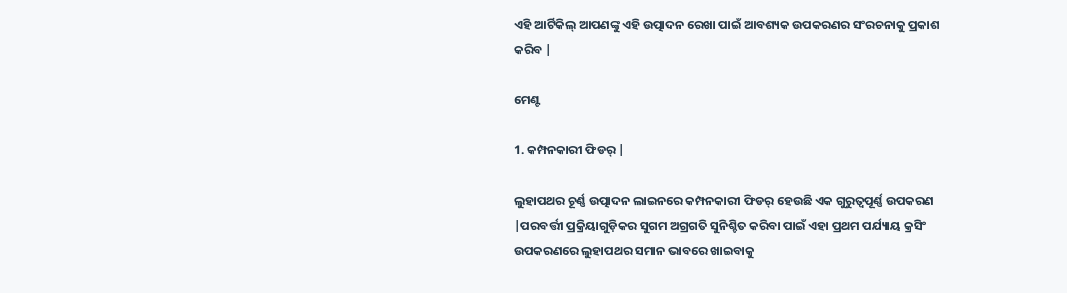ଏହି ଆର୍ଟିକିଲ୍ ଆପଣଙ୍କୁ ଏହି ଉତ୍ପାଦନ ରେଖା ପାଇଁ ଆବଶ୍ୟକ ଉପକରଣର ସଂରଚନାକୁ ପ୍ରକାଶ କରିବ |

ମେଣ୍ଟ

1. କମ୍ପନକାରୀ ଫିଡର୍ |

ଲୁହାପଥର ଚୂର୍ଣ୍ଣ ଉତ୍ପାଦନ ଲାଇନରେ କମ୍ପନକାରୀ ଫିଡର୍ ହେଉଛି ଏକ ଗୁରୁତ୍ୱପୂର୍ଣ୍ଣ ଉପକରଣ |ପରବର୍ତ୍ତୀ ପ୍ରକ୍ରିୟାଗୁଡ଼ିକର ସୁଗମ ଅଗ୍ରଗତି ସୁନିଶ୍ଚିତ କରିବା ପାଇଁ ଏହା ପ୍ରଥମ ପର୍ଯ୍ୟାୟ କ୍ରସିଂ ଉପକରଣରେ ଲୁହାପଥର ସମାନ ଭାବରେ ଖାଇବାକୁ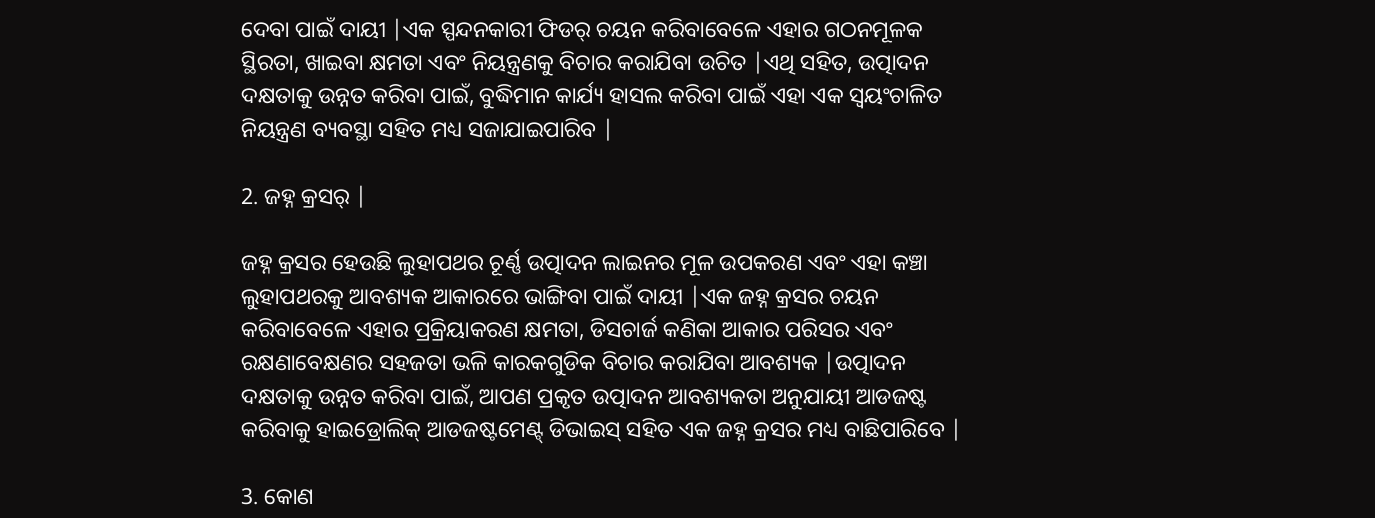ଦେବା ପାଇଁ ଦାୟୀ |ଏକ ସ୍ପନ୍ଦନକାରୀ ଫିଡର୍ ଚୟନ କରିବାବେଳେ ଏହାର ଗଠନମୂଳକ ସ୍ଥିରତା, ଖାଇବା କ୍ଷମତା ଏବଂ ନିୟନ୍ତ୍ରଣକୁ ବିଚାର କରାଯିବା ଉଚିତ |ଏଥି ସହିତ, ଉତ୍ପାଦନ ଦକ୍ଷତାକୁ ଉନ୍ନତ କରିବା ପାଇଁ, ବୁଦ୍ଧିମାନ କାର୍ଯ୍ୟ ହାସଲ କରିବା ପାଇଁ ଏହା ଏକ ସ୍ୱୟଂଚାଳିତ ନିୟନ୍ତ୍ରଣ ବ୍ୟବସ୍ଥା ସହିତ ମଧ୍ୟ ସଜାଯାଇପାରିବ |

2. ଜହ୍ନ କ୍ରସର୍ |

ଜହ୍ନ କ୍ରସର ହେଉଛି ଲୁହାପଥର ଚୂର୍ଣ୍ଣ ଉତ୍ପାଦନ ଲାଇନର ମୂଳ ଉପକରଣ ଏବଂ ଏହା କଞ୍ଚା ଲୁହାପଥରକୁ ଆବଶ୍ୟକ ଆକାରରେ ଭାଙ୍ଗିବା ପାଇଁ ଦାୟୀ |ଏକ ଜହ୍ନ କ୍ରସର ଚୟନ କରିବାବେଳେ ଏହାର ପ୍ରକ୍ରିୟାକରଣ କ୍ଷମତା, ଡିସଚାର୍ଜ କଣିକା ଆକାର ପରିସର ଏବଂ ରକ୍ଷଣାବେକ୍ଷଣର ସହଜତା ଭଳି କାରକଗୁଡିକ ବିଚାର କରାଯିବା ଆବଶ୍ୟକ |ଉତ୍ପାଦନ ଦକ୍ଷତାକୁ ଉନ୍ନତ କରିବା ପାଇଁ, ଆପଣ ପ୍ରକୃତ ଉତ୍ପାଦନ ଆବଶ୍ୟକତା ଅନୁଯାୟୀ ଆଡଜଷ୍ଟ କରିବାକୁ ହାଇଡ୍ରୋଲିକ୍ ଆଡଜଷ୍ଟମେଣ୍ଟ୍ ଡିଭାଇସ୍ ସହିତ ଏକ ଜହ୍ନ କ୍ରସର ମଧ୍ୟ ବାଛିପାରିବେ |

3. କୋଣ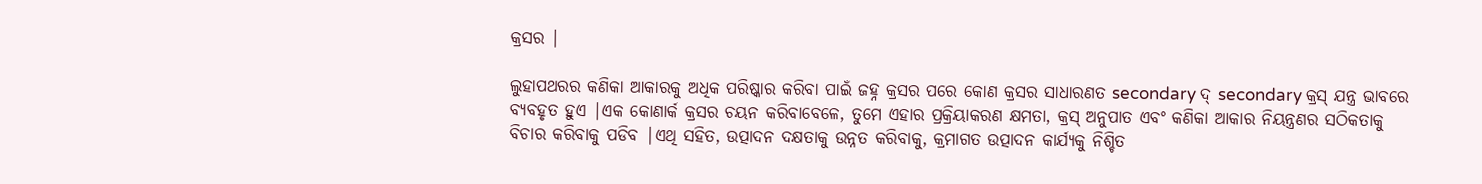କ୍ରସର |

ଲୁହାପଥରର କଣିକା ଆକାରକୁ ଅଧିକ ପରିଷ୍କାର କରିବା ପାଇଁ ଜହ୍ନ କ୍ରସର ପରେ କୋଣ କ୍ରସର ସାଧାରଣତ secondary ଦ୍ secondary କ୍ରସ୍ ଯନ୍ତ୍ର ଭାବରେ ବ୍ୟବହୃତ ହୁଏ |ଏକ କୋଣାର୍କ କ୍ରସର ଚୟନ କରିବାବେଳେ, ତୁମେ ଏହାର ପ୍ରକ୍ରିୟାକରଣ କ୍ଷମତା, କ୍ରସ୍ ଅନୁପାତ ଏବଂ କଣିକା ଆକାର ନିୟନ୍ତ୍ରଣର ସଠିକତାକୁ ବିଚାର କରିବାକୁ ପଡିବ |ଏଥି ସହିତ, ଉତ୍ପାଦନ ଦକ୍ଷତାକୁ ଉନ୍ନତ କରିବାକୁ, କ୍ରମାଗତ ଉତ୍ପାଦନ କାର୍ଯ୍ୟକୁ ନିଶ୍ଚିତ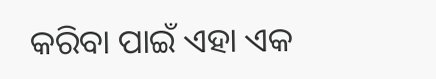କରିବା ପାଇଁ ଏହା ଏକ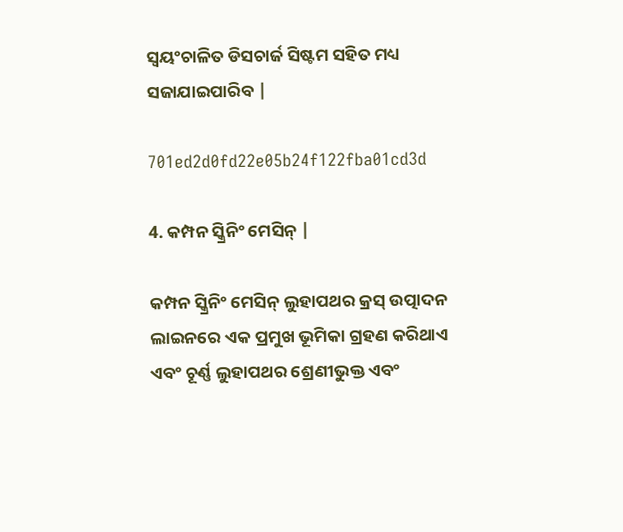ସ୍ୱୟଂଚାଳିତ ଡିସଚାର୍ଜ ସିଷ୍ଟମ ସହିତ ମଧ୍ୟ ସଜାଯାଇପାରିବ |

701ed2d0fd22e05b24f122fba01cd3d

4. କମ୍ପନ ସ୍କ୍ରିନିଂ ମେସିନ୍ |

କମ୍ପନ ସ୍କ୍ରିନିଂ ମେସିନ୍ ଲୁହାପଥର କ୍ରସ୍ ଉତ୍ପାଦନ ଲାଇନରେ ଏକ ପ୍ରମୁଖ ଭୂମିକା ଗ୍ରହଣ କରିଥାଏ ଏବଂ ଚୂର୍ଣ୍ଣ ଲୁହାପଥର ଶ୍ରେଣୀଭୁକ୍ତ ଏବଂ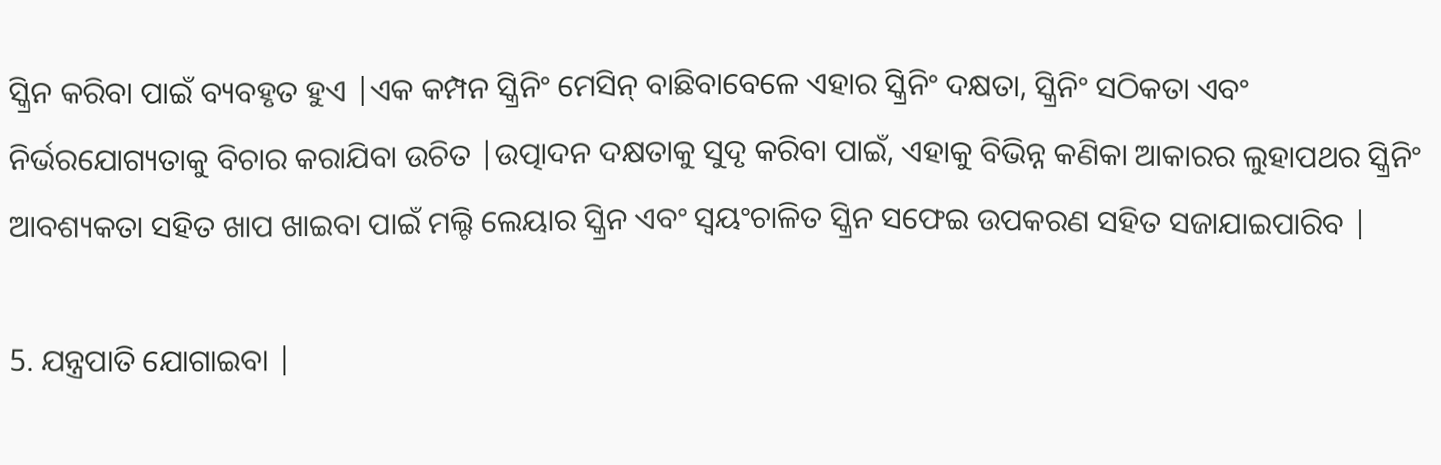ସ୍କ୍ରିନ କରିବା ପାଇଁ ବ୍ୟବହୃତ ହୁଏ |ଏକ କମ୍ପନ ସ୍କ୍ରିନିଂ ମେସିନ୍ ବାଛିବାବେଳେ ଏହାର ସ୍କ୍ରିନିଂ ଦକ୍ଷତା, ସ୍କ୍ରିନିଂ ସଠିକତା ଏବଂ ନିର୍ଭରଯୋଗ୍ୟତାକୁ ବିଚାର କରାଯିବା ଉଚିତ |ଉତ୍ପାଦନ ଦକ୍ଷତାକୁ ସୁଦୃ କରିବା ପାଇଁ, ଏହାକୁ ବିଭିନ୍ନ କଣିକା ଆକାରର ଲୁହାପଥର ସ୍କ୍ରିନିଂ ଆବଶ୍ୟକତା ସହିତ ଖାପ ଖାଇବା ପାଇଁ ମଲ୍ଟି ଲେୟାର ସ୍କ୍ରିନ ଏବଂ ସ୍ୱୟଂଚାଳିତ ସ୍କ୍ରିନ ସଫେଇ ଉପକରଣ ସହିତ ସଜାଯାଇପାରିବ |

5. ଯନ୍ତ୍ରପାତି ଯୋଗାଇବା |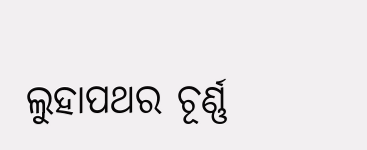ଲୁହାପଥର ଚୂର୍ଣ୍ଣ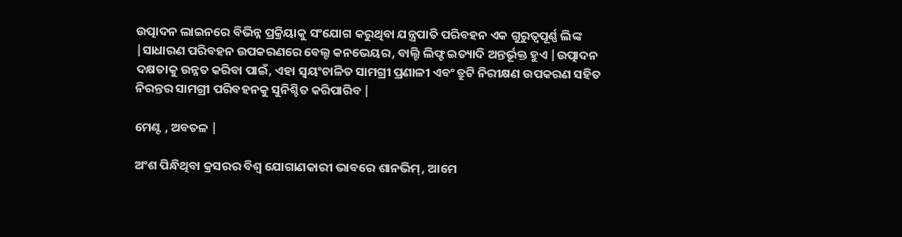ଉତ୍ପାଦନ ଲାଇନରେ ବିଭିନ୍ନ ପ୍ରକ୍ରିୟାକୁ ସଂଯୋଗ କରୁଥିବା ଯନ୍ତ୍ରପାତି ପରିବହନ ଏକ ଗୁରୁତ୍ୱପୂର୍ଣ୍ଣ ଲିଙ୍କ |ସାଧାରଣ ପରିବହନ ଉପକରଣରେ ବେଲ୍ଟ କନଭେୟର, ବାଲ୍ଟି ଲିଫ୍ଟ ଇତ୍ୟାଦି ଅନ୍ତର୍ଭୂକ୍ତ ହୁଏ |ଉତ୍ପାଦନ ଦକ୍ଷତାକୁ ଉନ୍ନତ କରିବା ପାଇଁ, ଏହା ସ୍ୱୟଂଚାଳିତ ସାମଗ୍ରୀ ପ୍ରଣାଳୀ ଏବଂ ତ୍ରୁଟି ନିରୀକ୍ଷଣ ଉପକରଣ ସହିତ ନିରନ୍ତର ସାମଗ୍ରୀ ପରିବହନକୁ ସୁନିଶ୍ଚିତ କରିପାରିବ |

ମେଣ୍ଟ , ଅବତଳ |

ଅଂଶ ପିନ୍ଧିଥିବା କ୍ରସରର ବିଶ୍ୱ ଯୋଗାଣକାରୀ ଭାବରେ ଶାନଭିମ୍, ଆମେ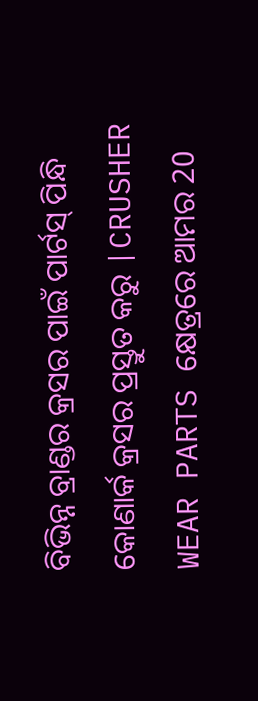ବିଭିନ୍ନ ବ୍ରାଣ୍ଡର କ୍ରସର ପାଇଁ ପାର୍ଟସ୍ ପିନ୍ଧି କୋଣାର୍କ କ୍ରସର ପ୍ରସ୍ତୁତ କରୁ |CRUSHER WEAR PARTS କ୍ଷେତ୍ରରେ ଆମର 20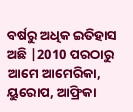ବର୍ଷରୁ ଅଧିକ ଇତିହାସ ଅଛି |2010 ପରଠାରୁ ଆମେ ଆମେରିକା, ୟୁରୋପ, ଆଫ୍ରିକା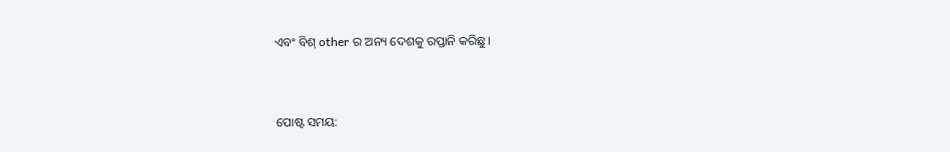ଏବଂ ବିଶ୍ other ର ଅନ୍ୟ ଦେଶକୁ ରପ୍ତାନି କରିଛୁ।


ପୋଷ୍ଟ ସମୟ: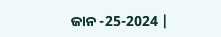ଜାନ -25-2024 |